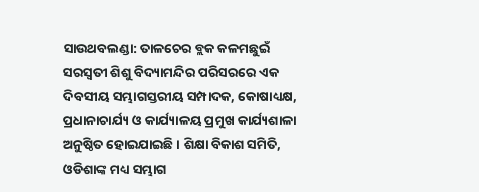ସାଉଥବଲଣ୍ଡା: ତାଳଚେର ବ୍ଲକ କଳମଛୁଇଁ ସରସ୍ୱତୀ ଶିଶୁ ବିଦ୍ୟାମନ୍ଦିର ପରିସରରେ ଏକ ଦିବସୀୟ ସମ୍ଭାଗସ୍ତରୀୟ ସମ୍ପାଦକ, କୋଷାଧ୍ୟକ୍ଷ, ପ୍ରଧାନାଚାର୍ଯ୍ୟ ଓ କାର୍ଯ୍ୟାଳୟ ପ୍ରମୁଖ କାର୍ଯ୍ୟଶାଳା ଅନୁଷ୍ଠିତ ହୋଇଯାଇଛି । ଶିକ୍ଷା ବିକାଶ ସମିତି, ଓଡିଶାଙ୍କ ମଧ୍ୟ ସମ୍ଭାଗ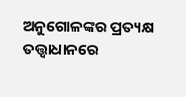ଅନୁଗୋଳଙ୍କର ପ୍ରତ୍ୟକ୍ଷ ତତ୍ତ୍ୱାଧାନରେ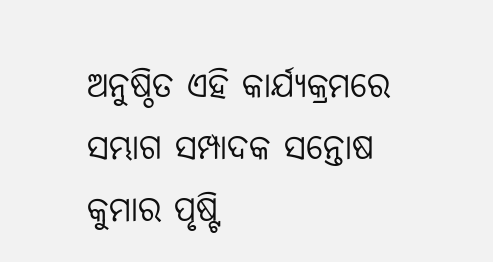ଅନୁଷ୍ଠିତ ଏହି କାର୍ଯ୍ୟକ୍ରମରେ ସମ୍ଭାଗ ସମ୍ପାଦକ ସନ୍ତୋଷ କୁମାର ପୃଷ୍ଟି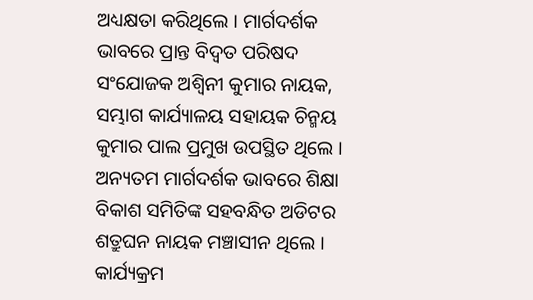ଅଧ୍ୟକ୍ଷତା କରିଥିଲେ । ମାର୍ଗଦର୍ଶକ ଭାବରେ ପ୍ରାନ୍ତ ବିଦ୍ୱତ ପରିଷଦ ସଂଯୋଜକ ଅଶ୍ୱିନୀ କୁମାର ନାୟକ, ସମ୍ଭାଗ କାର୍ଯ୍ୟାଳୟ ସହାୟକ ଚିନ୍ମୟ କୁମାର ପାଲ ପ୍ରମୁଖ ଉପସ୍ଥିତ ଥିଲେ । ଅନ୍ୟତମ ମାର୍ଗଦର୍ଶକ ଭାବରେ ଶିକ୍ଷା ବିକାଶ ସମିତିଙ୍କ ସହବନ୍ଧିତ ଅଡିଟର ଶତ୍ରୁଘନ ନାୟକ ମଞ୍ଚାସୀନ ଥିଲେ । କାର୍ଯ୍ୟକ୍ରମ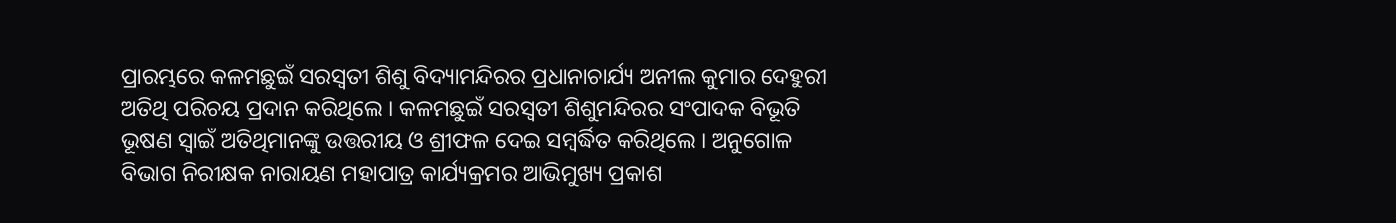ପ୍ରାରମ୍ଭରେ କଳମଛୁଇଁ ସରସ୍ୱତୀ ଶିଶୁ ବିଦ୍ୟାମନ୍ଦିରର ପ୍ରଧାନାଚାର୍ଯ୍ୟ ଅନୀଲ କୁମାର ଦେହୁରୀ ଅତିଥି ପରିଚୟ ପ୍ରଦାନ କରିଥିଲେ । କଳମଛୁଇଁ ସରସ୍ୱତୀ ଶିଶୁମନ୍ଦିରର ସଂପାଦକ ବିଭୂତି ଭୂଷଣ ସ୍ୱାଇଁ ଅତିଥିମାନଙ୍କୁ ଉତ୍ତରୀୟ ଓ ଶ୍ରୀଫଳ ଦେଇ ସମ୍ବର୍ଦ୍ଧିତ କରିଥିଲେ । ଅନୁଗୋଳ ବିଭାଗ ନିରୀକ୍ଷକ ନାରାୟଣ ମହାପାତ୍ର କାର୍ଯ୍ୟକ୍ରମର ଆଭିମୁଖ୍ୟ ପ୍ରକାଶ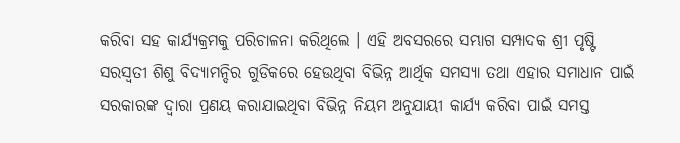କରିବା ସହ କାର୍ଯ୍ୟକ୍ରମକୁ ପରିଚାଳନା କରିଥିଲେ । ଏହି ଅବସରରେ ସମ୍ଭାଗ ସମ୍ପାଦକ ଶ୍ରୀ ପୃଷ୍ଟି ସରସ୍ୱତୀ ଶିଶୁ ବିଦ୍ୟାମନ୍ଦିର ଗୁଡିକରେ ହେଉଥିବା ବିଭିନ୍ନ ଆର୍ଥିକ ସମସ୍ୟା ତଥା ଏହାର ସମାଧାନ ପାଇଁ ସରକାରଙ୍କ ଦ୍ୱାରା ପ୍ରଣୟ କରାଯାଇଥିବା ବିଭିନ୍ନ ନିୟମ ଅନୁଯାୟୀ କାର୍ଯ୍ୟ କରିବା ପାଇଁ ସମସ୍ତ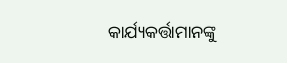କାର୍ଯ୍ୟକର୍ତ୍ତାମାନଙ୍କୁ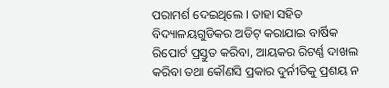ପରାମର୍ଶ ଦେଇଥିଲେ । ତାହା ସହିତ ବିଦ୍ୟାଳୟଗୁଡିକର ଅଡିଟ୍ କରାଯାଇ ବାର୍ଷିକ ରିପୋର୍ଟ ପ୍ରସ୍ତୁତ କରିବା, ଆୟକର ରିଟର୍ଣ୍ଣ ଦାଖଲ କରିବା ତଥା କୌଣସି ପ୍ରକାର ଦୁର୍ନୀତିକୁ ପ୍ରଶୟ ନ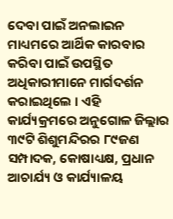ଦେବା ପାଇଁ ଅନଲାଇନ ମାଧ୍ୟମରେ ଆର୍ଥିକ କାରବାର କରିବା ପାଇଁ ଉପସ୍ଥିତ ଅଧିକାରୀମାନେ ମାର୍ଗଦର୍ଶନ କରାଇଥିଲେ । ଏହି କାର୍ଯ୍ୟକ୍ରମରେ ଅନୁଗୋଳ ଜିଲ୍ଲାର ୩୯ଟି ଶିଶୁମନ୍ଦିରର ୮୯ଜଣ ସମ୍ପାଦକ, କୋଷାଧ୍ୟକ୍ଷ, ପ୍ରଧାନ ଆଚାର୍ଯ୍ୟ ଓ କାର୍ଯ୍ୟାଳୟ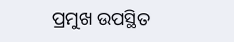ପ୍ରମୁଖ ଉପସ୍ଥିତ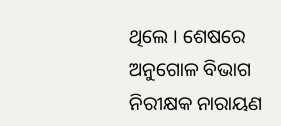ଥିଲେ । ଶେଷରେ ଅନୁଗୋଳ ବିଭାଗ ନିରୀକ୍ଷକ ନାରାୟଣ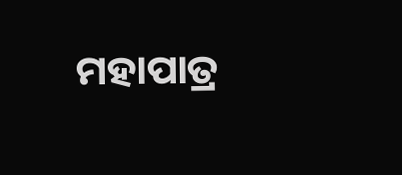ମହାପାତ୍ର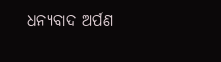ଧନ୍ୟବାଦ ଅର୍ପଣ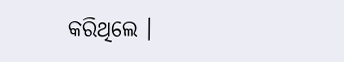କରିଥିଲେ ।